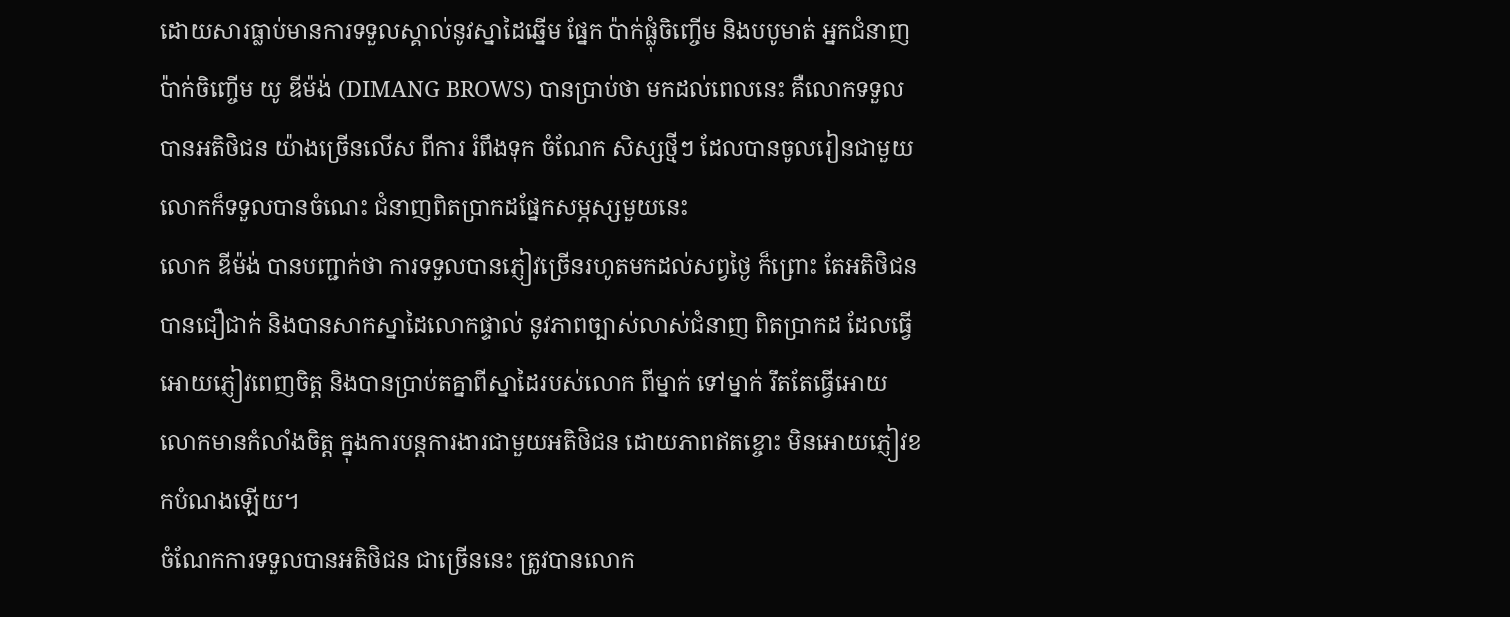ដោយសារធ្លាប់មានការទទួលស្គាល់នូវស្នាដៃឆ្នើម ផ្នែក ប៉ាក់ផ្លុំចិញ្ចើម និងបបូមាត់ អ្នកជំនាញ ប៉ាក់ចិញ្ចើម យូ ឌីម៉ង់ (DIMANG BROWS) បានប្រាប់ថា មកដល់ពេលនេះ គឺលោកទទួលបានអតិថិជន យ៉ាងច្រើនលើស ពីការ រំពឹងទុក ចំណែក សិស្សថ្មីៗ ដែលបានចូលរៀនជាមួយលោកក៏ទទួលបានចំណេះ ជំនាញពិតប្រាកដផ្នែកសម្ភស្សមួយនេះ
លោក ឌីម៉ង់ បានបញ្ជាក់ថា ការទទួលបានភ្ញៀវច្រើនរហូតមកដល់សព្វថ្ងៃ ក៏ព្រោះ តែអតិថិជន បានជឿជាក់ និងបានសាកស្នាដៃលោកផ្ទាល់ នូវភាពច្បាស់លាស់ជំនាញ ពិតប្រាកដ ដែលធ្វើអោយភ្ញៀវពេញចិត្ត និងបានប្រាប់តគ្នាពីស្នាដៃរបស់លោក ពីម្នាក់ ទៅម្នាក់ រឹតតែធ្វើអោយលោកមានកំលាំងចិត្ត ក្នុងការបន្តការងារជាមួយអតិថិជន ដោយភាពឥតខ្ចោះ មិនអោយភ្ញៀវខកបំណងឡើយ។
ចំណែកការទទួលបានអតិថិជន ជាច្រើននេះ ត្រូវបានលោក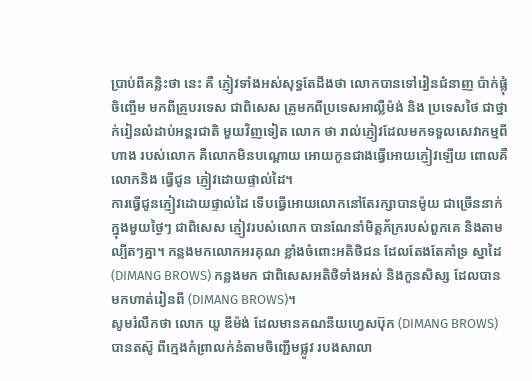ប្រាប់ពីគន្លិះថា នេះ គឺ ភ្ញៀវទាំងអស់សុទ្ធតែដឹងថា លោកបានទៅរៀនជំនាញ ប៉ាក់ផ្លុំ ចិញ្ចើម មកពីគ្រូបរទេស ជាពិសេស គ្រូមកពីប្រទេសអាល្លឺម៉ង់ និង ប្រទេសថៃ ជាថ្នាក់រៀនលំដាប់អន្តរជាតិ មួយវិញទៀត លោក ថា រាល់ភ្ញៀវដែលមកទទួលសេវាកម្មពីហាង របស់លោក គឺលោកមិនបណ្តោយ អោយកូនជាងធ្វើអោយភ្ញៀវឡើយ ពោលគឺលោកនិង ធ្វើជូន ភ្ញៀវដោយផ្ទាល់ដៃ។
ការធ្វើជូនភ្ញៀវដោយផ្ទាល់ដៃ ទើបធ្វើអោយលោកនៅតែរក្សាបានម៉ូយ ជាច្រើននាក់ ក្នុងមួយថ្ងៃៗ ជាពិសេស ភ្ញៀវរបស់លោក បានណែនាំមិត្តភ័ក្ររបស់ពួកគេ និងតាម ល្បីតៗគ្នា។ កន្លងមកលោកអរគុណ ខ្លាំងចំពោះអតិថិជន ដែលតែងតែគាំទ្រ ស្នាដៃ (DIMANG BROWS) កន្លងមក ជាពិសេសអតិថិទាំងអស់ និងកូនសិស្ស ដែលបាន មកហាត់រៀនពី (DIMANG BROWS)។
សូមរំលឹកថា លោក យូ ឌីម៉ង់ ដែលមានគណនីយហ្វេសប៊ុក (DIMANG BROWS) បានតស៊ូ ពីក្មេងកំព្រាលក់នំតាមចិញ្ជើមផ្លូវ របងសាលា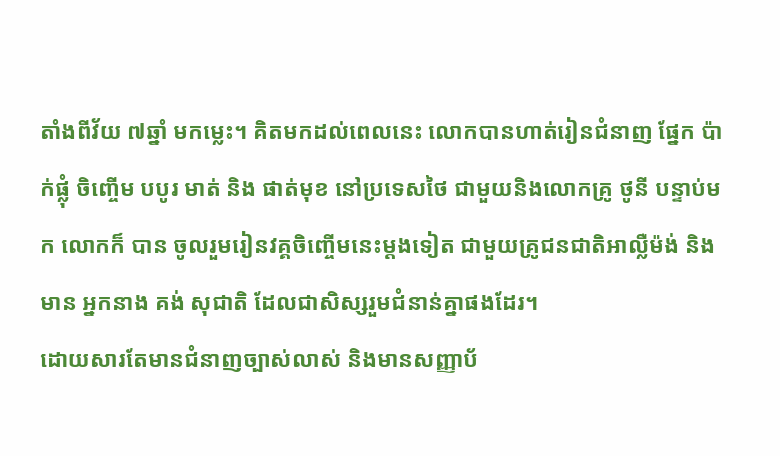តាំងពីវ័យ ៧ឆ្នាំ មកម្លេះ។ គិតមកដល់ពេលនេះ លោកបានហាត់រៀនជំនាញ ផ្នែក ប៉ាក់ផ្លុំ ចិញ្ចើម បបូរ មាត់ និង ផាត់មុខ នៅប្រទេសថៃ ជាមួយនិងលោកគ្រូ ថូនី បន្ទាប់មក លោកក៏ បាន ចូលរួមរៀនវគ្គចិញ្ចើមនេះម្តងទៀត ជាមួយគ្រូជនជាតិអាល្លឺម៉ង់ និងមាន អ្នកនាង គង់ សុជាតិ ដែលជាសិស្សរួមជំនាន់គ្នាផងដែរ។
ដោយសារតែមានជំនាញច្បាស់លាស់ និងមានសញ្ញាប័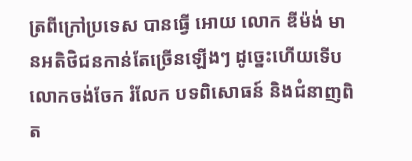ត្រពីក្រៅប្រទេស បានធ្វើ អោយ លោក ឌីម៉ង់ មានអតិថិជនកាន់តែច្រើនឡើងៗ ដូច្នេះហើយទើបលោកចង់ចែក រំលែក បទពិសោធន៍ និងជំនាញពិត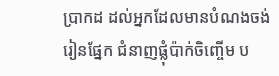ប្រាកដ ដល់អ្នកដែលមានបំណងចង់រៀនផ្នែក ជំនាញផ្លុំប៉ាក់ចិញ្ចើម ប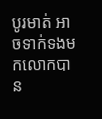បូរមាត់ អាចទាក់ទងមកលោកបាន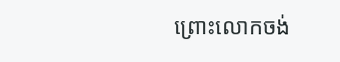ព្រោះលោកចង់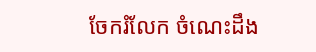ចែករំលែក ចំណេះដឹង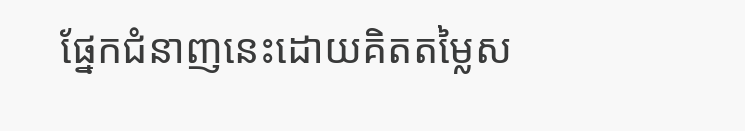ផ្នែកជំនាញនេះដោយគិតតម្លៃស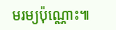មរម្យប៉ុណ្ណោះ៕